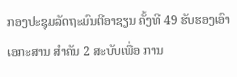ກອງປະຊຸມລັດຖະມົນຕີອາຊຽນ ຄັ້ງທີ 49 ຮັບຮອງເອົາເອກະສານ ສຳຄັນ 2 ສະບັບເພື່ອ ການ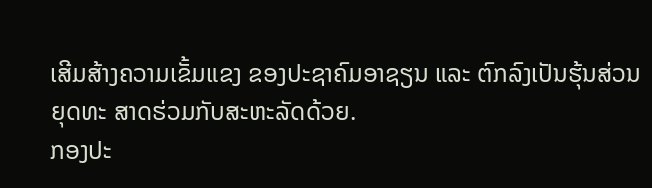ເສີມສ້າງຄວາມເຂັ້ມແຂງ ຂອງປະຊາຄົມອາຊຽນ ແລະ ຕົກລົງເປັນຮຸ້ນສ່ວນຍຸດທະ ສາດຮ່ວມກັບສະຫະລັດດ້ວຍ.
ກອງປະ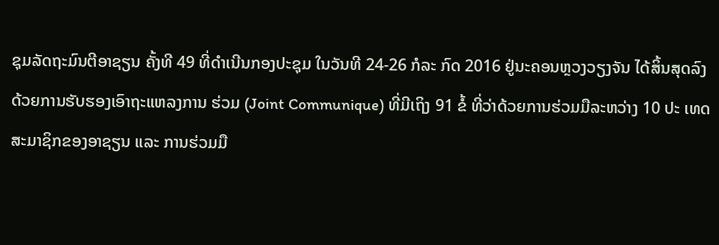ຊຸມລັດຖະມົນຕີອາຊຽນ ຄັ້ງທີ 49 ທີ່ດຳເນີນກອງປະຊຸມ ໃນວັນທີ 24-26 ກໍລະ ກົດ 2016 ຢູ່ນະຄອນຫຼວງວຽງຈັນ ໄດ້ສິ້ນສຸດລົງດ້ວຍການຮັບຮອງເອົາຖະແຫລງການ ຮ່ວມ (Joint Communique) ທີ່ມີເຖິງ 91 ຂໍ້ ທີ່ວ່າດ້ວຍການຮ່ວມມືລະຫວ່າງ 10 ປະ ເທດສະມາຊິກຂອງອາຊຽນ ແລະ ການຮ່ວມມື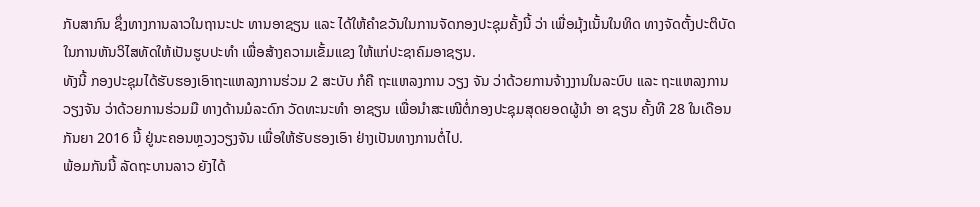ກັບສາກົນ ຊຶ່ງທາງການລາວໃນຖານະປະ ທານອາຊຽນ ແລະ ໄດ້ໃຫ້ຄຳຂວັນໃນການຈັດກອງປະຊຸມຄັ້ງນີ້ ວ່າ ເພື່ອມຸ້ງເນັ້ນໃນທິດ ທາງຈັດຕັ້ງປະຕິບັດ ໃນການຫັນວິໄສທັດໃຫ້ເປັນຮູບປະທຳ ເພື່ອສ້າງຄວາມເຂັ້ມແຂງ ໃຫ້ແກ່ປະຊາຄົມອາຊຽນ.
ທັງນີ້ ກອງປະຊຸມໄດ້ຮັບຮອງເອົາຖະແຫລງການຮ່ວມ 2 ສະບັບ ກໍຄື ຖະແຫລງການ ວຽງ ຈັນ ວ່າດ້ວຍການຈ້າງງານໃນລະບົບ ແລະ ຖະແຫລງການວຽງຈັນ ວ່າດ້ວຍການຮ່ວມມື ທາງດ້ານມໍລະດົກ ວັດທະນະທຳ ອາຊຽນ ເພື່ອນຳສະເໜີຕໍ່ກອງປະຊຸມສຸດຍອດຜູ້ນຳ ອາ ຊຽນ ຄັ້ງທີ 28 ໃນເດືອນກັນຍາ 2016 ນີ້ ຢູ່ນະຄອນຫຼວງວຽງຈັນ ເພື່ອໃຫ້ຮັບຮອງເອົາ ຢ່າງເປັນທາງການຕໍ່ໄປ.
ພ້ອມກັນນີ້ ລັດຖະບານລາວ ຍັງໄດ້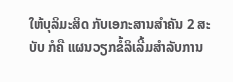ໃຫ້ບຸລິມະສິດ ກັບເອກະສານສຳຄັນ 2 ສະບັບ ກໍຄື ແຜນວຽກຂໍ້ລິເລີ້ມສຳລັບການ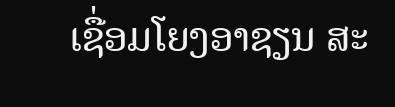ເຊື່ອມໂຍງອາຊຽນ ສະ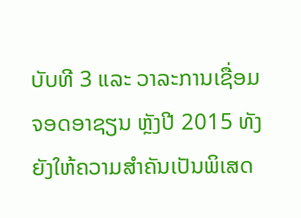ບັບທີ 3 ແລະ ວາລະການເຊື່ອມ ຈອດອາຊຽນ ຫຼັງປີ 2015 ທັງຍັງໃຫ້ຄວາມສຳຄັນເປັນພິເສດ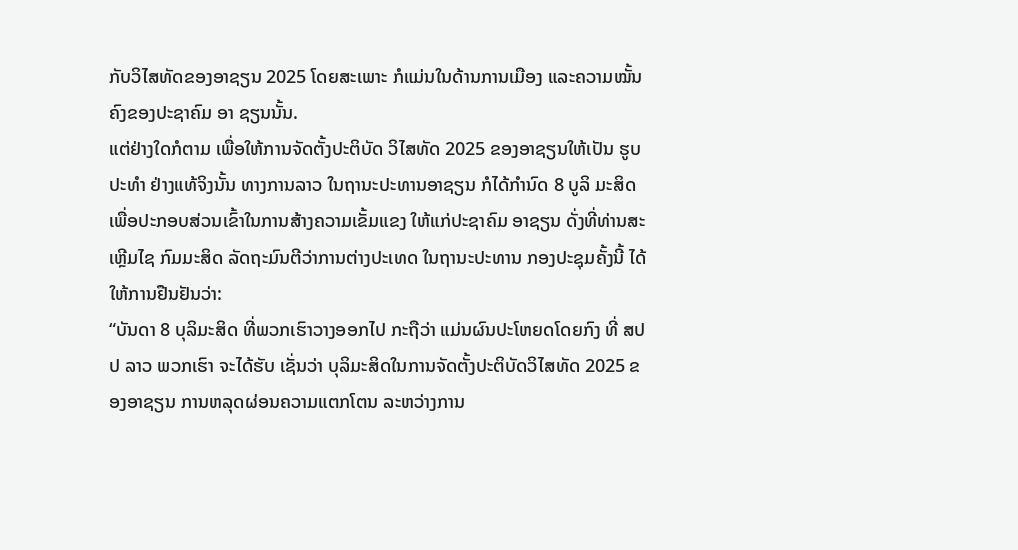ກັບວິໄສທັດຂອງອາຊຽນ 2025 ໂດຍສະເພາະ ກໍແມ່ນໃນດ້ານການເມືອງ ແລະຄວາມໝັ້ນຄົງຂອງປະຊາຄົມ ອາ ຊຽນນັ້ນ.
ແຕ່ຢ່າງໃດກໍຕາມ ເພື່ອໃຫ້ການຈັດຕັ້ງປະຕິບັດ ວິໄສທັດ 2025 ຂອງອາຊຽນໃຫ້ເປັນ ຮູບປະທຳ ຢ່າງແທ້ຈິງນັ້ນ ທາງການລາວ ໃນຖານະປະທານອາຊຽນ ກໍໄດ້ກຳນົດ 8 ບູລິ ມະສິດ ເພື່ອປະກອບສ່ວນເຂົ້າໃນການສ້າງຄວາມເຂັ້ມແຂງ ໃຫ້ແກ່ປະຊາຄົມ ອາຊຽນ ດັ່ງທີ່ທ່ານສະເຫຼີມໄຊ ກົມມະສິດ ລັດຖະມົນຕີວ່າການຕ່າງປະເທດ ໃນຖານະປະທານ ກອງປະຊຸມຄັ້ງນີ້ ໄດ້ໃຫ້ການຢືນຢັນວ່າ:
“ບັນດາ 8 ບຸລິມະສິດ ທີ່ພວກເຮົາວາງອອກໄປ ກະຖືວ່າ ແມ່ນຜົນປະໂຫຍດໂດຍກົງ ທີ່ ສປປ ລາວ ພວກເຮົາ ຈະໄດ້ຮັບ ເຊັ່ນວ່າ ບຸລິມະສິດໃນການຈັດຕັ້ງປະຕິບັດວິໄສທັດ 2025 ຂອງອາຊຽນ ການຫລຸດຜ່ອນຄວາມແຕກໂຕນ ລະຫວ່າງການ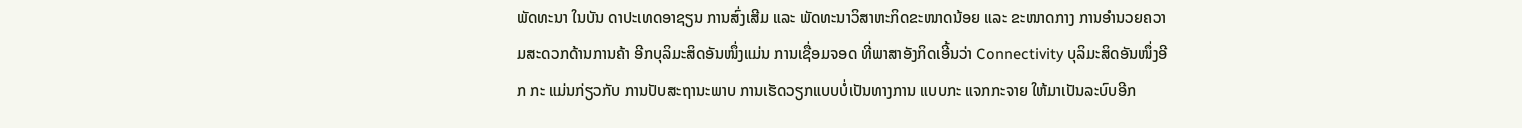ພັດທະນາ ໃນບັນ ດາປະເທດອາຊຽນ ການສົ່ງເສີມ ແລະ ພັດທະນາວິສາຫະກິດຂະໜາດນ້ອຍ ແລະ ຂະໜາດກາງ ການອຳນວຍຄວາມສະດວກດ້ານການຄ້າ ອີກບຸລິມະສິດອັນໜຶ່ງແມ່ນ ການເຊື່ອມຈອດ ທີ່ພາສາອັງກິດເອີ້ນວ່າ Connectivity ບຸລິມະສິດອັນໜຶ່ງອີກ ກະ ແມ່ນກ່ຽວກັບ ການປັບສະຖານະພາບ ການເຮັດວຽກແບບບໍ່ເປັນທາງການ ແບບກະ ແຈກກະຈາຍ ໃຫ້ມາເປັນລະບົບອີກ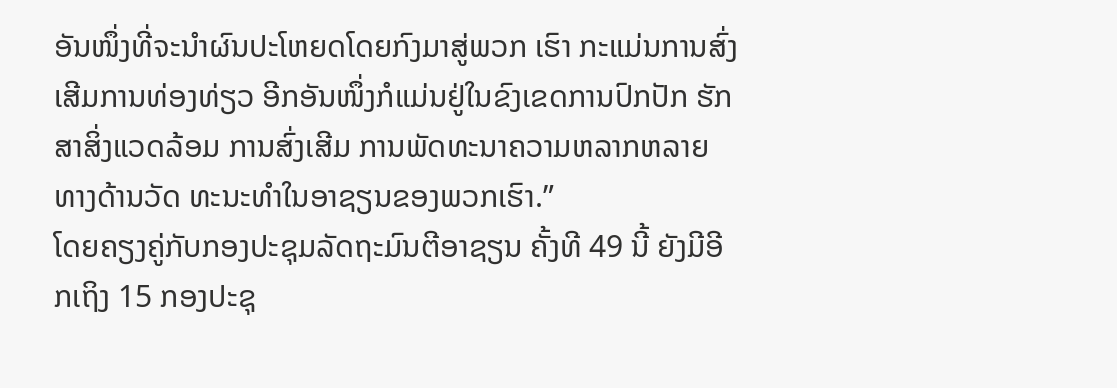ອັນໜຶ່ງທີ່ຈະນຳຜົນປະໂຫຍດໂດຍກົງມາສູ່ພວກ ເຮົາ ກະແມ່ນການສົ່ງເສີມການທ່ອງທ່ຽວ ອີກອັນໜຶ່ງກໍແມ່ນຢູ່ໃນຂົງເຂດການປົກປັກ ຮັກສາສິ່ງແວດລ້ອມ ການສົ່ງເສີມ ການພັດທະນາຄວາມຫລາກຫລາຍ ທາງດ້ານວັດ ທະນະທຳໃນອາຊຽນຂອງພວກເຮົາ.”
ໂດຍຄຽງຄູ່ກັບກອງປະຊຸມລັດຖະມົນຕີອາຊຽນ ຄັ້ງທີ 49 ນີ້ ຍັງມີອີກເຖິງ 15 ກອງປະຊຸ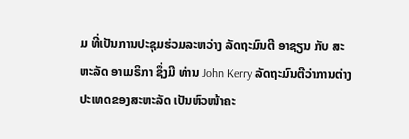ມ ທີ່ເປັນການປະຊຸມຮ່ວມລະຫວ່າງ ລັດຖະມົນຕີ ອາຊຽນ ກັບ ສະຫະລັດ ອາເມຣິກາ ຊຶ່ງມີ ທ່ານ John Kerry ລັດຖະມົນຕີວ່າການຕ່າງປະເທດຂອງສະຫະລັດ ເປັນຫົວໜ້າຄະ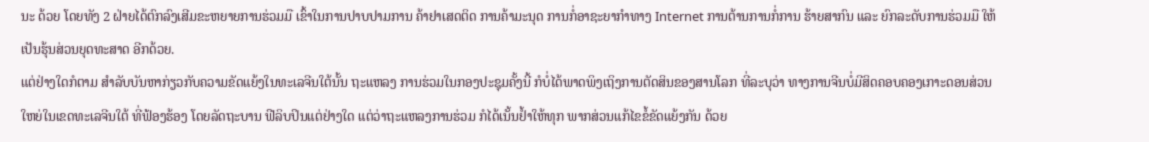ນະ ດ້ວຍ ໂດຍທັງ 2 ຝ່າຍໄດ້ຕົກລົງເສີມຂະຫຍາຍການຮ່ວມມື ເຂົ້າໃນການປາບປາມການ ຄ້າຢາເສດຕິດ ການຄ້າມະນຸດ ການກໍ່ອາຊະຍາກຳທາງ Internet ການຕ້ານການກໍ່ການ ຮ້າຍສາກົນ ແລະ ຍົກລະດັບການຮ່ວມມື ໃຫ້ເປັນຮຸ້ນສ່ວນຍຸດທະສາດ ອີກດ້ວຍ.
ແຕ່ຢ່າງໃດກໍຕາມ ສຳລັບບັນຫາກ່ຽວກັບຄວາມຂັດແຍ້ງໃນທະເລຈີນໃຕ້ນັ້ນ ຖະແຫລງ ການຮ່ວມໃນກອງປະຊຸມຄັ້ງນີ້ ກໍບໍ່ໄດ້ພາດພິງເຖິງການຕັດສິນຂອງສານໂລກ ທີ່ລະບຸວ່າ ທາງການຈີນບໍ່ມີສິດຄອບຄອງເກາະດອນສ່ວນໃຫຍ່ໃນເຂດທະເລຈີນໃຕ້ ທີ່ຟ້ອງຮ້ອງ ໂດຍລັດຖະບານ ຟີລິບປິນແຕ່ຢ່າງໃດ ແຕ່ວ່າຖະແຫລງການຮ່ວມ ກໍໄດ້ເນັ້ນຢ້ຳໃຫ້ທຸກ ພາກສ່ວນແກ້ໄຂຂໍ້ຂັດແຍ້ງກັນ ດ້ວຍ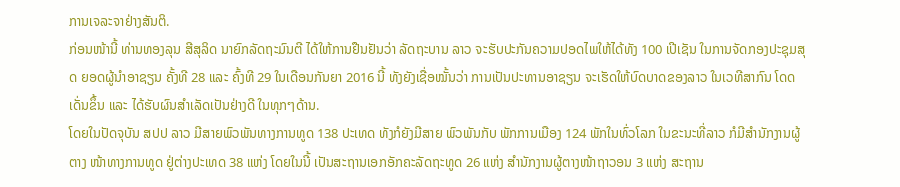ການເຈລະຈາຢ່າງສັນຕິ.
ກ່ອນໜ້ານີ້ ທ່ານທອງລຸນ ສີສຸລິດ ນາຍົກລັດຖະມົນຕີ ໄດ້ໃຫ້ການຢືນຢັນວ່າ ລັດຖະບານ ລາວ ຈະຮັບປະກັນຄວາມປອດໄພໃຫ້ໄດ້ທັງ 100 ເປີເຊັນ ໃນການຈັດກອງປະຊຸມສຸດ ຍອດຜູ້ນຳອາຊຽນ ຄັ້ງທີ 28 ແລະ ຄົ້ງທີ 29 ໃນເດືອນກັນຍາ 2016 ນີ້ ທັງຍັງເຊື່ອໝັ້ນວ່າ ການເປັນປະທານອາຊຽນ ຈະເຮັດໃຫ້ບົດບາດຂອງລາວ ໃນເວທີສາກົນ ໂດດເດັ່ນຂຶ້ນ ແລະ ໄດ້ຮັບຜົນສຳເລັດເປັນຢ່າງດີ ໃນທຸກໆດ້ານ.
ໂດຍໃນປັດຈຸບັນ ສປປ ລາວ ມີສາຍພົວພັນທາງການທູດ 138 ປະເທດ ທັງກໍຍັງມີສາຍ ພົວພັນກັບ ພັກການເມືອງ 124 ພັກໃນທົ່ວໂລກ ໃນຂະນະທີ່ລາວ ກໍມີສຳນັກງານຜູ້ຕາງ ໜ້າທາງການທູດ ຢູ່ຕ່າງປະເທດ 38 ແຫ່ງ ໂດຍໃນນີ້ ເປັນສະຖານເອກອັກຄະລັດຖະທູດ 26 ແຫ່ງ ສຳນັກງານຜູ້ຕາງໜ້າຖາວອນ 3 ແຫ່ງ ສະຖານ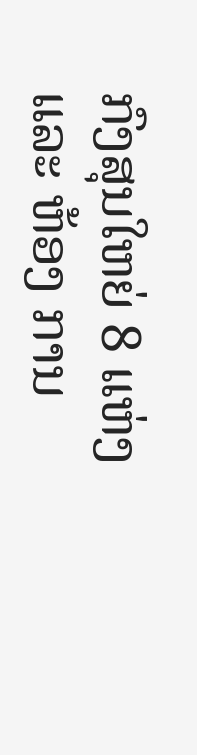ກົງສຸນໃຫຍ່ 8 ແຫ່ງ ແລະ ຫ້ອງ ການ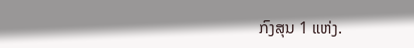ກົງສຸນ 1 ແຫ່ງ.